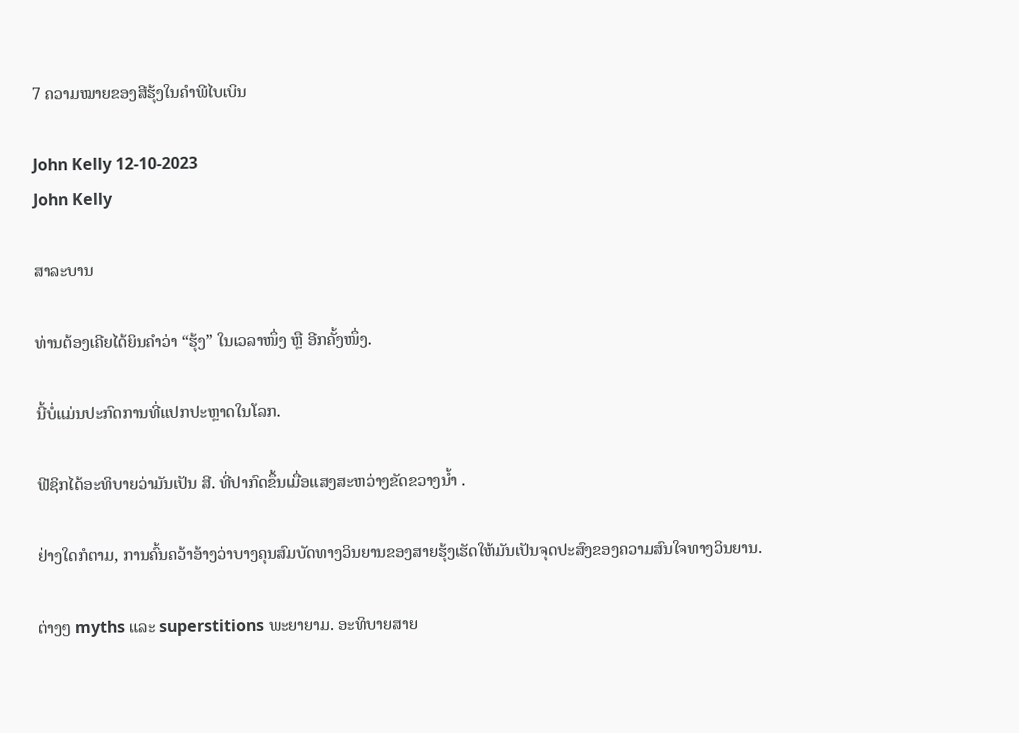7 ຄວາມໝາຍຂອງສີຮຸ້ງໃນຄຳພີໄບເບິນ

John Kelly 12-10-2023
John Kelly

ສາລະບານ

ທ່ານຕ້ອງເຄີຍໄດ້ຍິນຄຳວ່າ “ຮຸ້ງ” ໃນເວລາໜຶ່ງ ຫຼື ອີກຄັ້ງໜຶ່ງ.

ນີ້ບໍ່ແມ່ນປະກົດການທີ່ແປກປະຫຼາດໃນໂລກ.

ຟີຊິກໄດ້ອະທິບາຍວ່າມັນເປັນ ສີ. ທີ່ປາກົດຂຶ້ນເມື່ອແສງສະຫວ່າງຂັດຂວາງນ້ຳ .

ຢ່າງໃດກໍຕາມ, ການຄົ້ນຄວ້າອ້າງວ່າບາງຄຸນສົມບັດທາງວິນຍານຂອງສາຍຮຸ້ງເຮັດໃຫ້ມັນເປັນຈຸດປະສົງຂອງຄວາມສົນໃຈທາງວິນຍານ.

ຕ່າງໆ myths ແລະ superstitions ພະຍາຍາມ. ອະທິບາຍສາຍ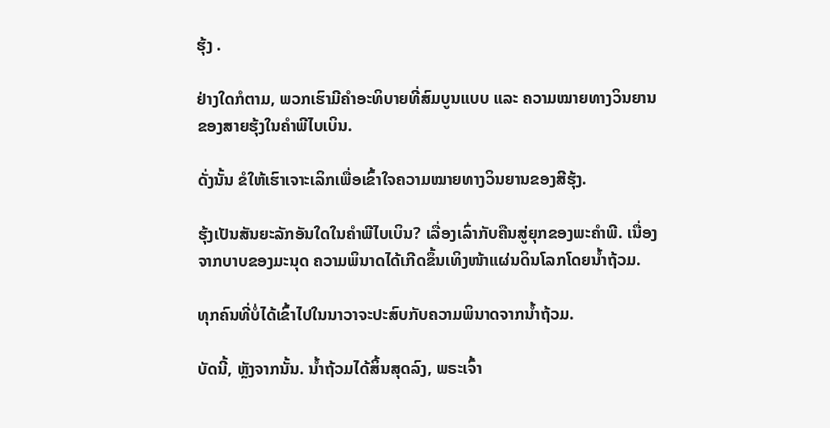ຮຸ້ງ .

ຢ່າງໃດກໍຕາມ, ພວກເຮົາມີຄຳອະທິບາຍທີ່ສົມບູນແບບ ແລະ ຄວາມໝາຍທາງວິນຍານຂອງສາຍຮຸ້ງໃນຄຳພີໄບເບິນ.

ດັ່ງນັ້ນ ຂໍໃຫ້ເຮົາເຈາະເລິກເພື່ອເຂົ້າໃຈຄວາມໝາຍທາງວິນຍານຂອງສີຮຸ້ງ.

ຮຸ້ງເປັນສັນຍະລັກອັນໃດໃນຄຳພີໄບເບິນ? ເລື່ອງເລົ່າກັບຄືນສູ່ຍຸກຂອງພະຄໍາພີ. ເນື່ອງຈາກບາບຂອງມະນຸດ ຄວາມພິນາດໄດ້ເກີດຂຶ້ນເທິງໜ້າແຜ່ນດິນໂລກໂດຍນ້ຳຖ້ວມ.

ທຸກຄົນທີ່ບໍ່ໄດ້ເຂົ້າໄປໃນນາວາຈະປະສົບກັບຄວາມພິນາດຈາກນ້ຳຖ້ວມ.

ບັດນີ້, ຫຼັງຈາກນັ້ນ. ນໍ້າຖ້ວມໄດ້ສິ້ນສຸດລົງ, ພຣະເຈົ້າ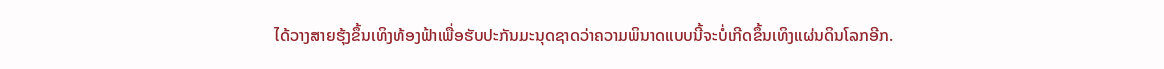ໄດ້ວາງສາຍຮຸ້ງຂຶ້ນເທິງທ້ອງຟ້າເພື່ອຮັບປະກັນມະນຸດຊາດວ່າຄວາມພິນາດແບບນີ້ຈະບໍ່ເກີດຂຶ້ນເທິງແຜ່ນດິນໂລກອີກ.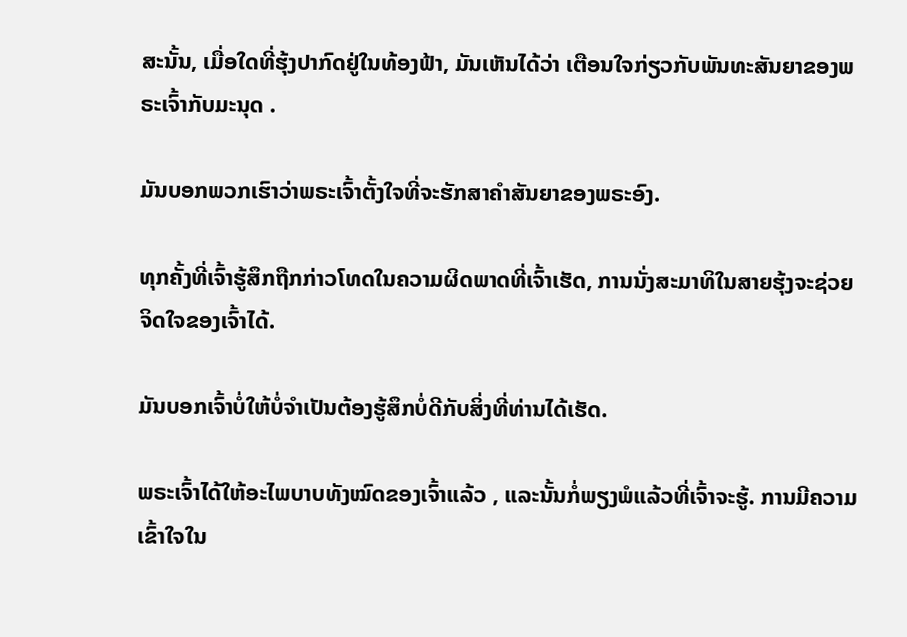ສະນັ້ນ, ເມື່ອໃດທີ່ຮຸ້ງປາກົດຢູ່ໃນທ້ອງຟ້າ, ມັນເຫັນໄດ້ວ່າ ເຕືອນໃຈກ່ຽວກັບພັນທະສັນຍາຂອງພຣະເຈົ້າກັບມະນຸດ .

ມັນບອກພວກເຮົາວ່າພຣະເຈົ້າຕັ້ງໃຈທີ່ຈະຮັກສາຄໍາສັນຍາຂອງພຣະອົງ.

ທຸກຄັ້ງທີ່ເຈົ້າຮູ້ສຶກຖືກກ່າວໂທດໃນຄວາມຜິດພາດທີ່ເຈົ້າເຮັດ, ການນັ່ງສະມາທິໃນສາຍຮຸ້ງຈະຊ່ວຍຈິດໃຈຂອງເຈົ້າໄດ້.

ມັນບອກເຈົ້າບໍ່ໃຫ້ບໍ່ຈໍາເປັນຕ້ອງຮູ້ສຶກບໍ່ດີກັບສິ່ງທີ່ທ່ານໄດ້ເຮັດ.

ພຣະເຈົ້າໄດ້ໃຫ້ອະໄພບາບທັງໝົດຂອງເຈົ້າແລ້ວ , ແລະນັ້ນກໍ່ພຽງພໍແລ້ວທີ່ເຈົ້າຈະຮູ້. ການມີຄວາມເຂົ້າໃຈໃນ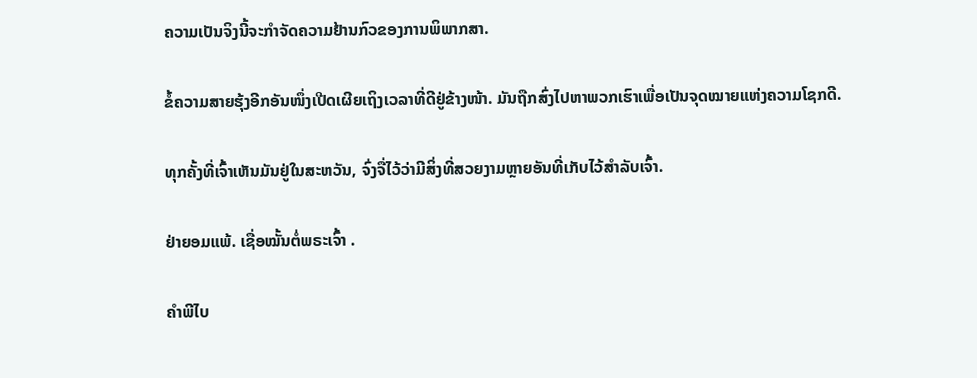ຄວາມເປັນຈິງນີ້ຈະກໍາຈັດຄວາມຢ້ານກົວຂອງການພິພາກສາ.

ຂໍ້ຄວາມສາຍຮຸ້ງອີກອັນໜຶ່ງເປີດເຜີຍເຖິງເວລາທີ່ດີຢູ່ຂ້າງໜ້າ. ມັນຖືກສົ່ງໄປຫາພວກເຮົາເພື່ອເປັນຈຸດໝາຍແຫ່ງຄວາມໂຊກດີ.

ທຸກຄັ້ງທີ່ເຈົ້າເຫັນມັນຢູ່ໃນສະຫວັນ, ຈົ່ງຈື່ໄວ້ວ່າມີສິ່ງທີ່ສວຍງາມຫຼາຍອັນທີ່ເກັບໄວ້ສຳລັບເຈົ້າ.

ຢ່າຍອມແພ້. ເຊື່ອໝັ້ນຕໍ່ພຣະເຈົ້າ .

ຄຳພີໄບ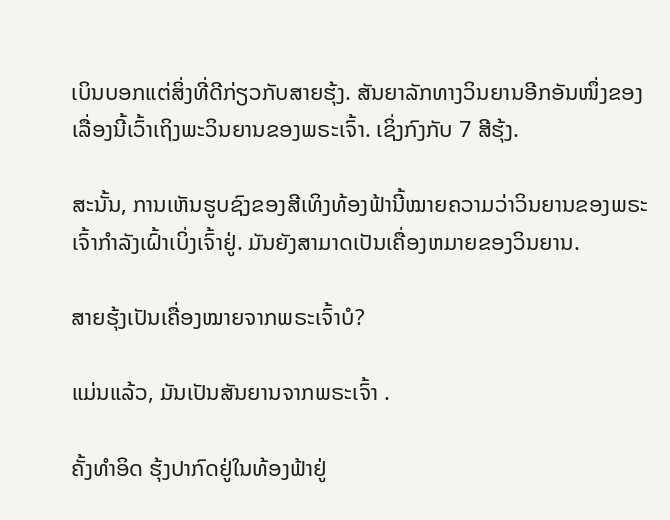ເບິນບອກແຕ່ສິ່ງທີ່ດີກ່ຽວກັບສາຍຮຸ້ງ. ສັນຍາລັກທາງວິນຍານອີກອັນໜຶ່ງຂອງເລື່ອງນີ້ເວົ້າເຖິງພະວິນຍານຂອງພຣະເຈົ້າ. ເຊິ່ງກົງກັບ 7 ສີຮຸ້ງ.

ສະນັ້ນ, ການເຫັນຮູບຊົງຂອງສີເທິງທ້ອງຟ້ານີ້ໝາຍຄວາມວ່າວິນຍານຂອງພຣະເຈົ້າກຳລັງເຝົ້າເບິ່ງເຈົ້າຢູ່. ມັນຍັງສາມາດເປັນເຄື່ອງຫມາຍຂອງວິນຍານ.

ສາຍຮຸ້ງເປັນເຄື່ອງໝາຍຈາກພຣະເຈົ້າບໍ?

ແມ່ນແລ້ວ, ມັນເປັນສັນຍານຈາກພຣະເຈົ້າ .

ຄັ້ງທຳອິດ ຮຸ້ງປາກົດຢູ່ໃນທ້ອງຟ້າຢູ່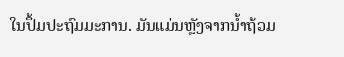ໃນປຶ້ມປະຖົມມະການ. ມັນແມ່ນຫຼັງຈາກນ້ຳຖ້ວມ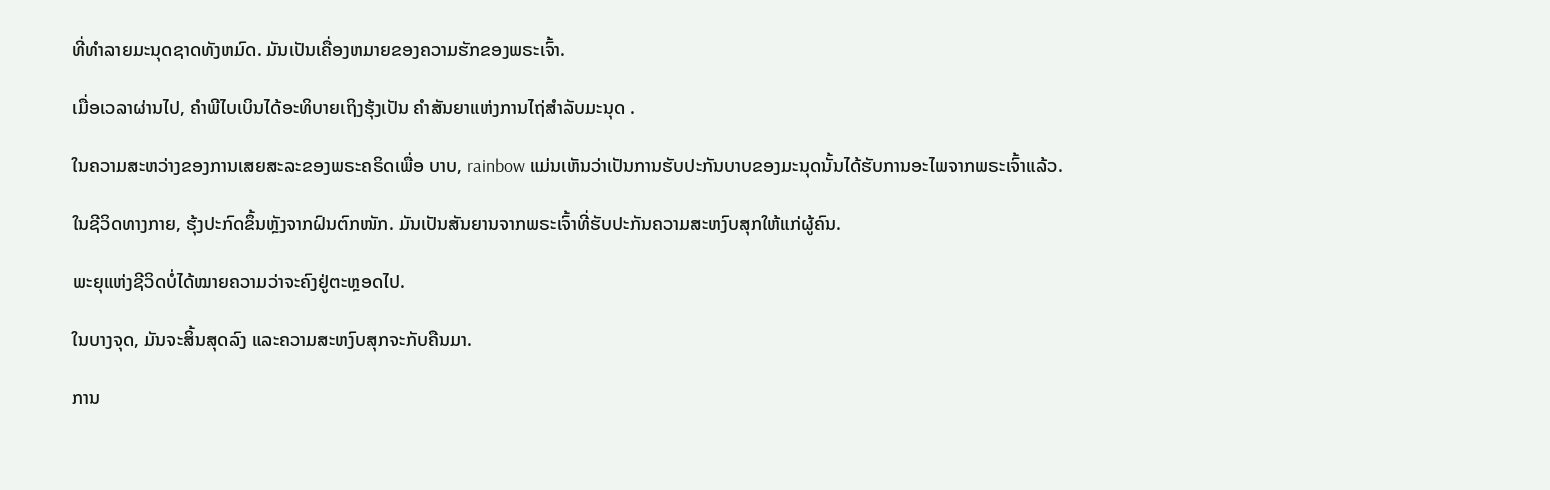ທີ່ທໍາລາຍມະນຸດຊາດທັງຫມົດ. ມັນເປັນເຄື່ອງຫມາຍຂອງຄວາມຮັກຂອງພຣະເຈົ້າ.

ເມື່ອເວລາຜ່ານໄປ, ຄໍາພີໄບເບິນໄດ້ອະທິບາຍເຖິງຮຸ້ງເປັນ ຄໍາສັນຍາແຫ່ງການໄຖ່ສໍາລັບມະນຸດ .

ໃນຄວາມສະຫວ່າງຂອງການເສຍສະລະຂອງພຣະຄຣິດເພື່ອ ບາບ, rainbow ແມ່ນເຫັນວ່າເປັນການຮັບປະກັນບາບຂອງມະນຸດນັ້ນໄດ້ຮັບການອະໄພຈາກພຣະເຈົ້າແລ້ວ.

ໃນຊີວິດທາງກາຍ, ຮຸ້ງປະກົດຂຶ້ນຫຼັງຈາກຝົນຕົກໜັກ. ມັນເປັນສັນຍານຈາກພຣະເຈົ້າທີ່ຮັບປະກັນຄວາມສະຫງົບສຸກໃຫ້ແກ່ຜູ້ຄົນ.

ພະຍຸແຫ່ງຊີວິດບໍ່ໄດ້ໝາຍຄວາມວ່າຈະຄົງຢູ່ຕະຫຼອດໄປ.

ໃນບາງຈຸດ, ມັນຈະສິ້ນສຸດລົງ ແລະຄວາມສະຫງົບສຸກຈະກັບຄືນມາ.

ການ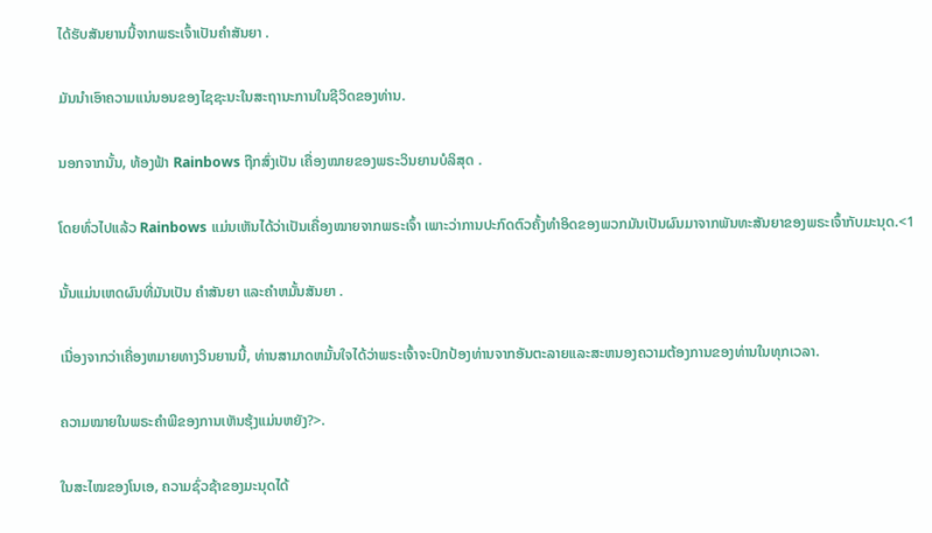ໄດ້ຮັບສັນຍານນີ້ຈາກພຣະເຈົ້າເປັນຄຳສັນຍາ .

ມັນນຳເອົາຄວາມແນ່ນອນຂອງໄຊຊະນະໃນສະຖານະການໃນຊີວິດຂອງທ່ານ.

ນອກຈາກນັ້ນ, ທ້ອງຟ້າ Rainbows ຖືກສົ່ງເປັນ ເຄື່ອງໝາຍຂອງພຣະວິນຍານບໍລິສຸດ .

ໂດຍທົ່ວໄປແລ້ວ Rainbows ແມ່ນເຫັນໄດ້ວ່າເປັນເຄື່ອງໝາຍຈາກພຣະເຈົ້າ ເພາະວ່າການປະກົດຕົວຄັ້ງທຳອິດຂອງພວກມັນເປັນຜົນມາຈາກພັນທະສັນຍາຂອງພຣະເຈົ້າກັບມະນຸດ.<1

ນັ້ນແມ່ນເຫດຜົນທີ່ມັນເປັນ ຄໍາສັນຍາ ແລະຄໍາຫມັ້ນສັນຍາ .

ເນື່ອງຈາກວ່າເຄື່ອງຫມາຍທາງວິນຍານນີ້, ທ່ານສາມາດຫມັ້ນໃຈໄດ້ວ່າພຣະເຈົ້າຈະປົກປ້ອງທ່ານຈາກອັນຕະລາຍແລະສະຫນອງຄວາມຕ້ອງການຂອງທ່ານໃນທຸກເວລາ.

ຄວາມໝາຍໃນພຣະຄຳພີຂອງການເຫັນຮຸ້ງແມ່ນຫຍັງ?>.

ໃນສະໄໝຂອງໂນເອ, ຄວາມຊົ່ວຊ້າຂອງມະນຸດໄດ້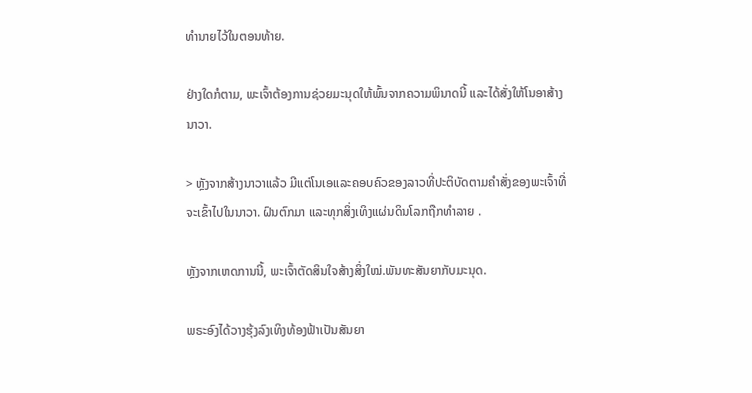ທໍານາຍໄວ້ໃນຕອນທ້າຍ.

ຢ່າງໃດກໍຕາມ, ພະເຈົ້າຕ້ອງການຊ່ວຍມະນຸດໃຫ້ພົ້ນຈາກຄວາມພິນາດນີ້ ແລະໄດ້ສັ່ງໃຫ້ໂນອາສ້າງນາວາ.

> ຫຼັງຈາກສ້າງນາວາແລ້ວ ມີແຕ່ໂນເອແລະຄອບຄົວຂອງລາວທີ່ປະຕິບັດຕາມຄຳສັ່ງຂອງພະເຈົ້າທີ່ຈະເຂົ້າໄປໃນນາວາ. ຝົນຕົກມາ ແລະທຸກສິ່ງເທິງແຜ່ນດິນໂລກຖືກທຳລາຍ .

ຫຼັງຈາກເຫດການນີ້, ພະເຈົ້າຕັດສິນໃຈສ້າງສິ່ງໃໝ່.ພັນທະສັນຍາກັບມະນຸດ.

ພຣະອົງໄດ້ວາງຮຸ້ງລົງເທິງທ້ອງຟ້າເປັນສັນຍາ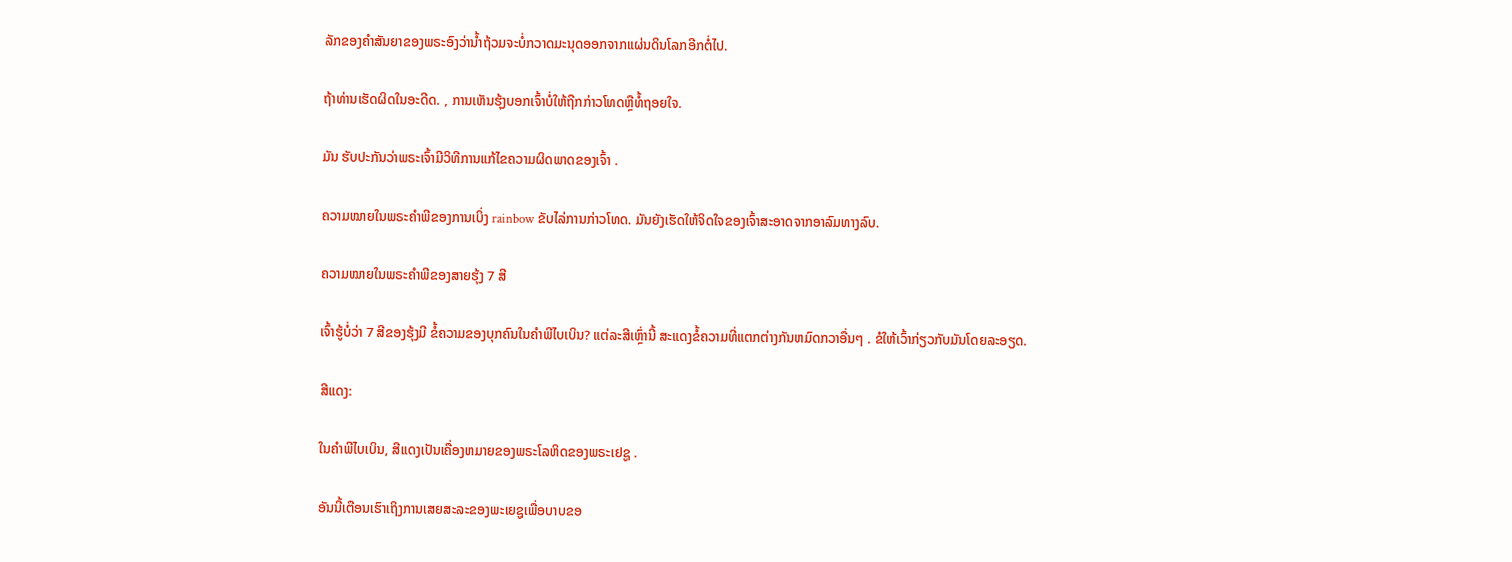ລັກຂອງຄໍາສັນຍາຂອງພຣະອົງວ່ານໍ້າຖ້ວມຈະບໍ່ກວາດມະນຸດອອກຈາກແຜ່ນດິນໂລກອີກຕໍ່ໄປ.

ຖ້າທ່ານເຮັດຜິດໃນອະດີດ. , ການເຫັນຮຸ້ງບອກເຈົ້າບໍ່ໃຫ້ຖືກກ່າວໂທດຫຼືທໍ້ຖອຍໃຈ.

ມັນ ຮັບປະກັນວ່າພຣະເຈົ້າມີວິທີການແກ້ໄຂຄວາມຜິດພາດຂອງເຈົ້າ .

ຄວາມໝາຍໃນພຣະຄໍາພີຂອງການເບິ່ງ rainbow ຂັບໄລ່ການກ່າວໂທດ. ມັນຍັງເຮັດໃຫ້ຈິດໃຈຂອງເຈົ້າສະອາດຈາກອາລົມທາງລົບ.

ຄວາມໝາຍໃນພຣະຄຳພີຂອງສາຍຮຸ້ງ 7 ສີ

ເຈົ້າຮູ້ບໍ່ວ່າ 7 ສີຂອງຮຸ້ງມີ ຂໍ້ຄວາມຂອງບຸກຄົນໃນຄໍາພີໄບເບິນ? ແຕ່ລະສີເຫຼົ່ານີ້ ສະແດງຂໍ້ຄວາມທີ່ແຕກຕ່າງກັນຫມົດກວາອື່ນໆ . ຂໍໃຫ້ເວົ້າກ່ຽວກັບມັນໂດຍລະອຽດ.

ສີແດງ:

ໃນຄໍາພີໄບເບິນ, ສີແດງເປັນເຄື່ອງຫມາຍຂອງພຣະໂລຫິດຂອງພຣະເຢຊູ .

ອັນນີ້ເຕືອນເຮົາເຖິງການເສຍສະລະຂອງພະເຍຊູເພື່ອບາບຂອ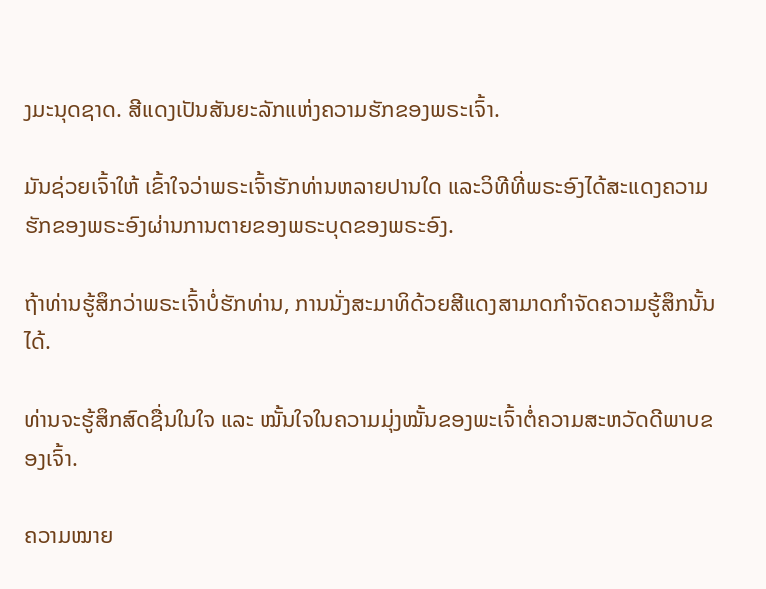ງມະນຸດຊາດ. ສີແດງເປັນສັນຍະລັກແຫ່ງຄວາມຮັກຂອງພຣະເຈົ້າ.

ມັນຊ່ວຍເຈົ້າໃຫ້ ເຂົ້າໃຈວ່າພຣະເຈົ້າຮັກທ່ານຫລາຍປານໃດ ແລະວິທີທີ່ພຣະອົງໄດ້ສະແດງຄວາມຮັກຂອງພຣະອົງຜ່ານການຕາຍຂອງພຣະບຸດຂອງພຣະອົງ.

ຖ້າທ່ານຮູ້ສຶກວ່າພຣະເຈົ້າບໍ່ຮັກທ່ານ, ການນັ່ງສະມາທິດ້ວຍສີແດງສາມາດກໍາຈັດຄວາມຮູ້ສຶກນັ້ນໄດ້.

ທ່ານຈະຮູ້ສຶກສົດຊື່ນໃນໃຈ ແລະ ໝັ້ນໃຈໃນຄວາມມຸ່ງໝັ້ນຂອງພະເຈົ້າຕໍ່ຄວາມສະຫວັດດີພາບຂອງເຈົ້າ.

ຄວາມໝາຍ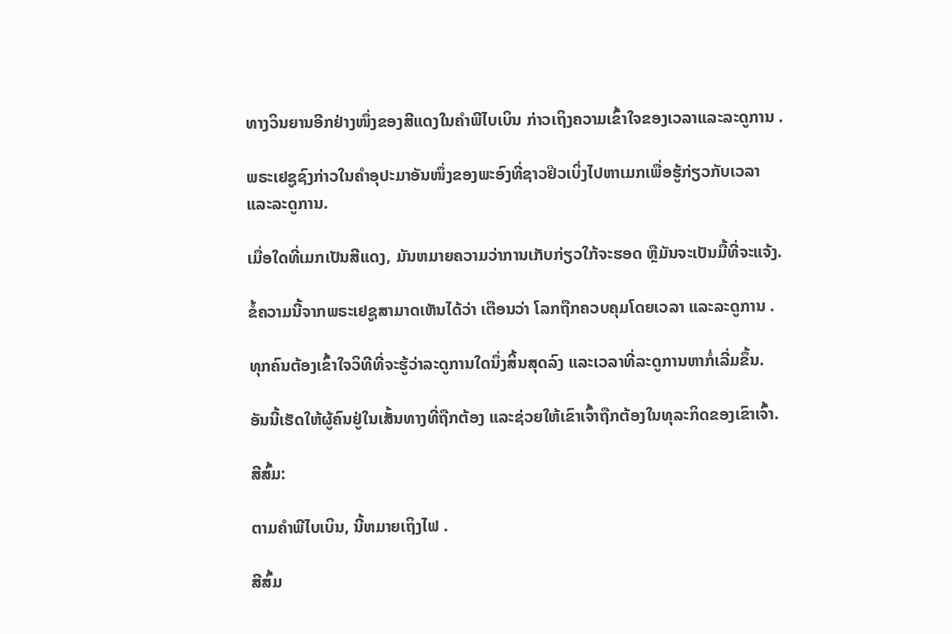ທາງວິນຍານອີກຢ່າງໜຶ່ງຂອງສີແດງໃນຄຳພີໄບເບິນ ກ່າວເຖິງຄວາມເຂົ້າໃຈຂອງເວລາແລະລະດູການ .

ພຣະເຢຊູຊົງກ່າວໃນຄຳອຸປະມາອັນໜຶ່ງຂອງພະອົງທີ່ຊາວຢິວເບິ່ງໄປຫາເມກເພື່ອຮູ້ກ່ຽວກັບເວລາ ແລະລະດູການ.

ເມື່ອໃດທີ່ເມກເປັນສີແດງ, ມັນຫມາຍຄວາມວ່າການເກັບກ່ຽວໃກ້ຈະຮອດ ຫຼືມັນຈະເປັນມື້ທີ່ຈະແຈ້ງ.

ຂໍ້ຄວາມນີ້ຈາກພຣະເຢຊູສາມາດເຫັນໄດ້ວ່າ ເຕືອນວ່າ ໂລກຖືກຄວບຄຸມໂດຍເວລາ ແລະລະດູການ .

ທຸກຄົນຕ້ອງເຂົ້າໃຈວິທີທີ່ຈະຮູ້ວ່າລະດູການໃດນຶ່ງສິ້ນສຸດລົງ ແລະເວລາທີ່ລະດູການຫາກໍ່ເລີ່ມຂຶ້ນ.

ອັນນີ້ເຮັດໃຫ້ຜູ້ຄົນຢູ່ໃນເສັ້ນທາງທີ່ຖືກຕ້ອງ ແລະຊ່ວຍໃຫ້ເຂົາເຈົ້າຖືກຕ້ອງໃນທຸລະກິດຂອງເຂົາເຈົ້າ.

ສີສົ້ມ:

ຕາມຄໍາພີໄບເບິນ, ນີ້ຫມາຍເຖິງໄຟ .

ສີສົ້ມ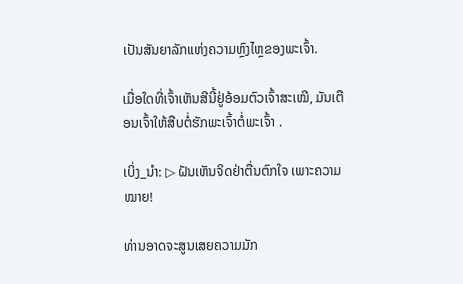ເປັນສັນຍາລັກແຫ່ງຄວາມຫຼົງໄຫຼຂອງພະເຈົ້າ.

ເມື່ອໃດທີ່ເຈົ້າເຫັນສີນີ້ຢູ່ອ້ອມຕົວເຈົ້າສະເໝີ, ມັນເຕືອນເຈົ້າໃຫ້ສືບຕໍ່ຮັກພະເຈົ້າຕໍ່ພະເຈົ້າ .

ເບິ່ງ_ນຳ: ▷ ຝັນເຫັນຈິດຢ່າຕື່ນຕົກໃຈ ເພາະຄວາມໝາຍ!

ທ່ານອາດຈະສູນເສຍຄວາມມັກ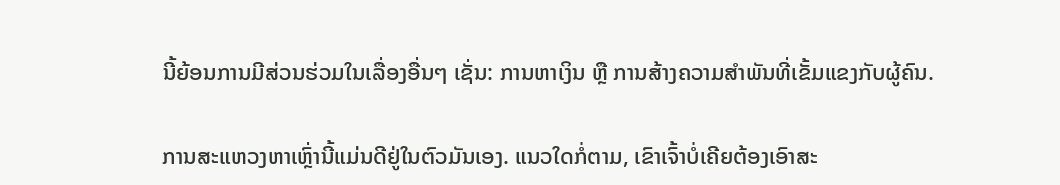ນີ້ຍ້ອນການມີສ່ວນຮ່ວມໃນເລື່ອງອື່ນໆ ເຊັ່ນ: ການຫາເງິນ ຫຼື ການສ້າງຄວາມສໍາພັນທີ່ເຂັ້ມແຂງກັບຜູ້ຄົນ.

ການສະແຫວງຫາເຫຼົ່ານີ້ແມ່ນດີຢູ່ໃນຕົວມັນເອງ. ແນວໃດກໍ່ຕາມ, ເຂົາເຈົ້າບໍ່ເຄີຍຕ້ອງເອົາສະ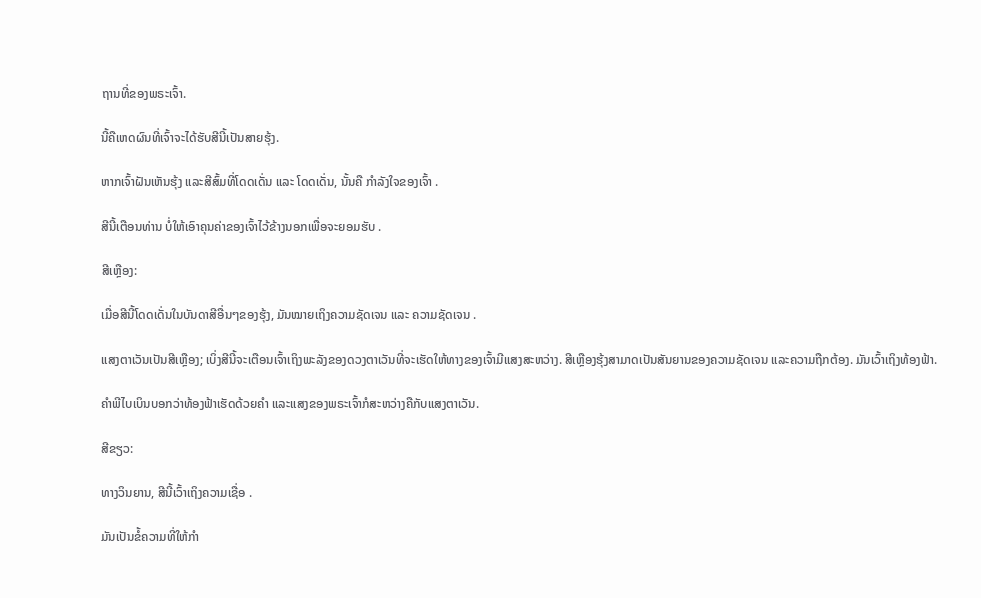ຖານທີ່ຂອງພຣະເຈົ້າ.

ນີ້ຄືເຫດຜົນທີ່ເຈົ້າຈະໄດ້ຮັບສີນີ້ເປັນສາຍຮຸ້ງ.

ຫາກເຈົ້າຝັນເຫັນຮຸ້ງ ແລະສີສົ້ມທີ່ໂດດເດັ່ນ ແລະ ໂດດເດັ່ນ, ນັ້ນຄື ກຳລັງໃຈຂອງເຈົ້າ .

ສີນີ້ເຕືອນທ່ານ ບໍ່ໃຫ້ເອົາຄຸນຄ່າຂອງເຈົ້າໄວ້ຂ້າງນອກເພື່ອຈະຍອມຮັບ .

ສີເຫຼືອງ:

ເມື່ອສີນີ້ໂດດເດັ່ນໃນບັນດາສີອື່ນໆຂອງຮຸ້ງ, ມັນໝາຍເຖິງຄວາມຊັດເຈນ ແລະ ຄວາມຊັດເຈນ .

ແສງຕາເວັນເປັນສີເຫຼືອງ; ເບິ່ງສີນີ້ຈະເຕືອນເຈົ້າເຖິງພະລັງຂອງດວງຕາເວັນທີ່ຈະເຮັດໃຫ້ທາງຂອງເຈົ້າມີແສງສະຫວ່າງ. ສີເຫຼືອງຮຸ້ງສາມາດເປັນສັນຍານຂອງຄວາມຊັດເຈນ ແລະຄວາມຖືກຕ້ອງ. ມັນເວົ້າເຖິງທ້ອງຟ້າ.

ຄຳພີໄບເບິນບອກວ່າທ້ອງຟ້າເຮັດດ້ວຍຄຳ ແລະແສງຂອງພຣະເຈົ້າກໍສະຫວ່າງຄືກັບແສງຕາເວັນ.

ສີຂຽວ:

ທາງວິນຍານ, ສີນີ້ເວົ້າເຖິງຄວາມເຊື່ອ .

ມັນເປັນຂໍ້ຄວາມທີ່ໃຫ້ກຳ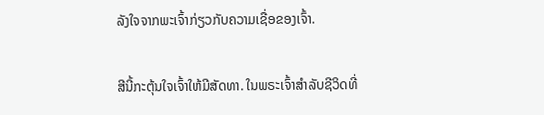ລັງໃຈຈາກພະເຈົ້າກ່ຽວກັບຄວາມເຊື່ອຂອງເຈົ້າ.

ສີນີ້ກະຕຸ້ນໃຈເຈົ້າໃຫ້ມີສັດທາ. ໃນພຣະເຈົ້າສໍາລັບຊີວິດທີ່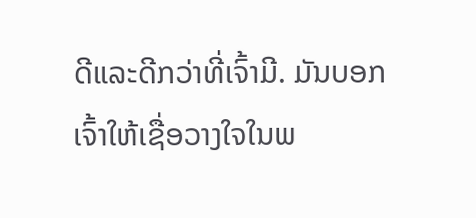ດີແລະດີກວ່າທີ່ເຈົ້າມີ. ມັນບອກເຈົ້າໃຫ້ເຊື່ອວາງໃຈໃນພ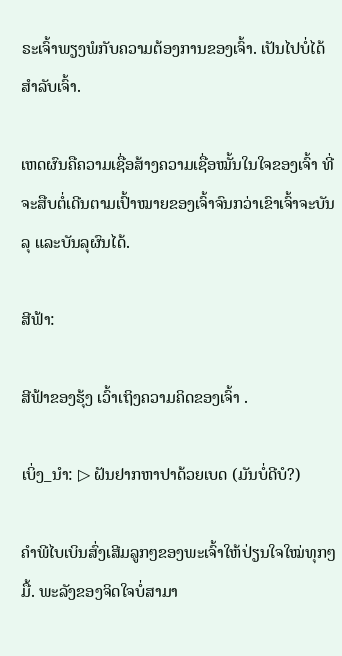ຣະເຈົ້າພຽງພໍກັບຄວາມຕ້ອງການຂອງເຈົ້າ. ເປັນໄປບໍ່ໄດ້ສຳລັບເຈົ້າ.

ເຫດຜົນຄືຄວາມເຊື່ອສ້າງຄວາມເຊື່ອໝັ້ນໃນໃຈຂອງເຈົ້າ ທີ່ຈະສືບຕໍ່ເດີນຕາມເປົ້າໝາຍຂອງເຈົ້າຈົນກວ່າເຂົາເຈົ້າຈະບັນລຸ ແລະບັນລຸຜົນໄດ້.

ສີຟ້າ:

ສີຟ້າຂອງຮຸ້ງ ເວົ້າເຖິງຄວາມຄິດຂອງເຈົ້າ .

ເບິ່ງ_ນຳ: ▷ ຝັນຢາກຫາປາດ້ວຍເບດ (ມັນບໍ່ດີບໍ?)

ຄຳພີໄບເບິນສົ່ງເສີມລູກໆຂອງພະເຈົ້າໃຫ້ປ່ຽນໃຈໃໝ່ທຸກໆມື້. ພະລັງຂອງຈິດໃຈບໍ່ສາມາ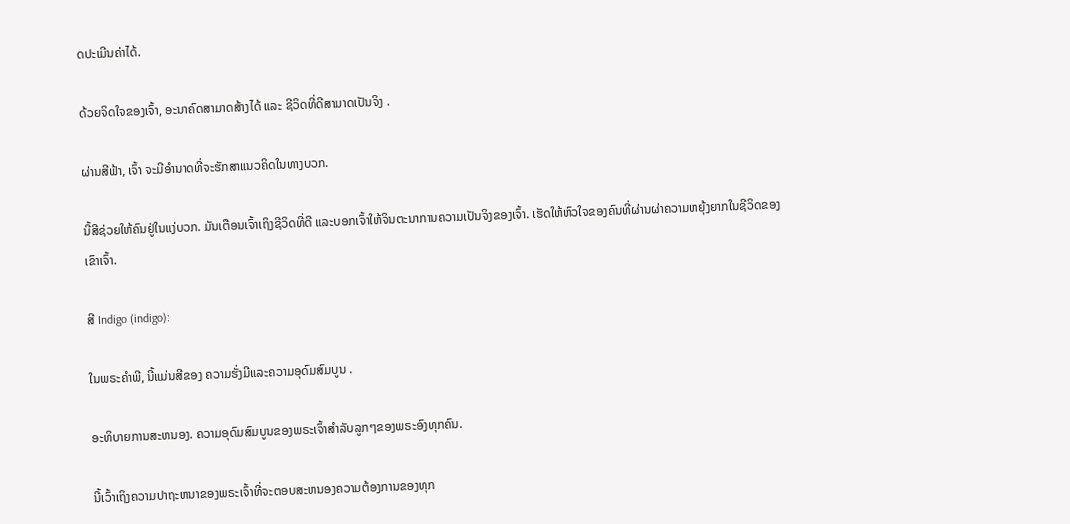ດປະເມີນຄ່າໄດ້.

ດ້ວຍຈິດໃຈຂອງເຈົ້າ, ອະນາຄົດສາມາດສ້າງໄດ້ ແລະ ຊີວິດທີ່ດີສາມາດເປັນຈິງ .

ຜ່ານສີຟ້າ, ເຈົ້າ ຈະມີອໍານາດທີ່ຈະຮັກສາແນວຄິດໃນທາງບວກ.

ນີ້ສີຊ່ວຍໃຫ້ຄົນຢູ່ໃນແງ່ບວກ. ມັນເຕືອນເຈົ້າເຖິງຊີວິດທີ່ດີ ແລະບອກເຈົ້າໃຫ້ຈິນຕະນາການຄວາມເປັນຈິງຂອງເຈົ້າ. ເຮັດໃຫ້ຫົວໃຈຂອງຄົນທີ່ຜ່ານຜ່າຄວາມຫຍຸ້ງຍາກໃນຊີວິດຂອງເຂົາເຈົ້າ.

ສີ Indigo (indigo):

ໃນພຣະຄໍາພີ, ນີ້ແມ່ນສີຂອງ ຄວາມຮັ່ງມີແລະຄວາມອຸດົມສົມບູນ .

ອະທິບາຍການສະຫນອງ. ຄວາມອຸດົມສົມບູນຂອງພຣະເຈົ້າສໍາລັບລູກໆຂອງພຣະອົງທຸກຄົນ.

ນີ້ເວົ້າເຖິງຄວາມປາຖະຫນາຂອງພຣະເຈົ້າທີ່ຈະຕອບສະຫນອງຄວາມຕ້ອງການຂອງທຸກ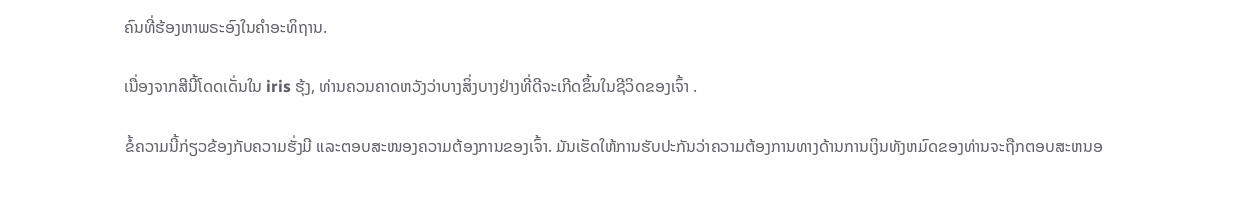ຄົນທີ່ຮ້ອງຫາພຣະອົງໃນຄໍາອະທິຖານ.

ເນື່ອງຈາກສີນີ້ໂດດເດັ່ນໃນ iris ຮຸ້ງ, ທ່ານຄວນຄາດຫວັງວ່າບາງສິ່ງບາງຢ່າງທີ່ດີຈະເກີດຂຶ້ນໃນຊີວິດຂອງເຈົ້າ .

ຂໍ້ຄວາມນີ້ກ່ຽວຂ້ອງກັບຄວາມຮັ່ງມີ ແລະຕອບສະໜອງຄວາມຕ້ອງການຂອງເຈົ້າ. ມັນເຮັດໃຫ້ການຮັບປະກັນວ່າຄວາມຕ້ອງການທາງດ້ານການເງິນທັງຫມົດຂອງທ່ານຈະຖືກຕອບສະຫນອ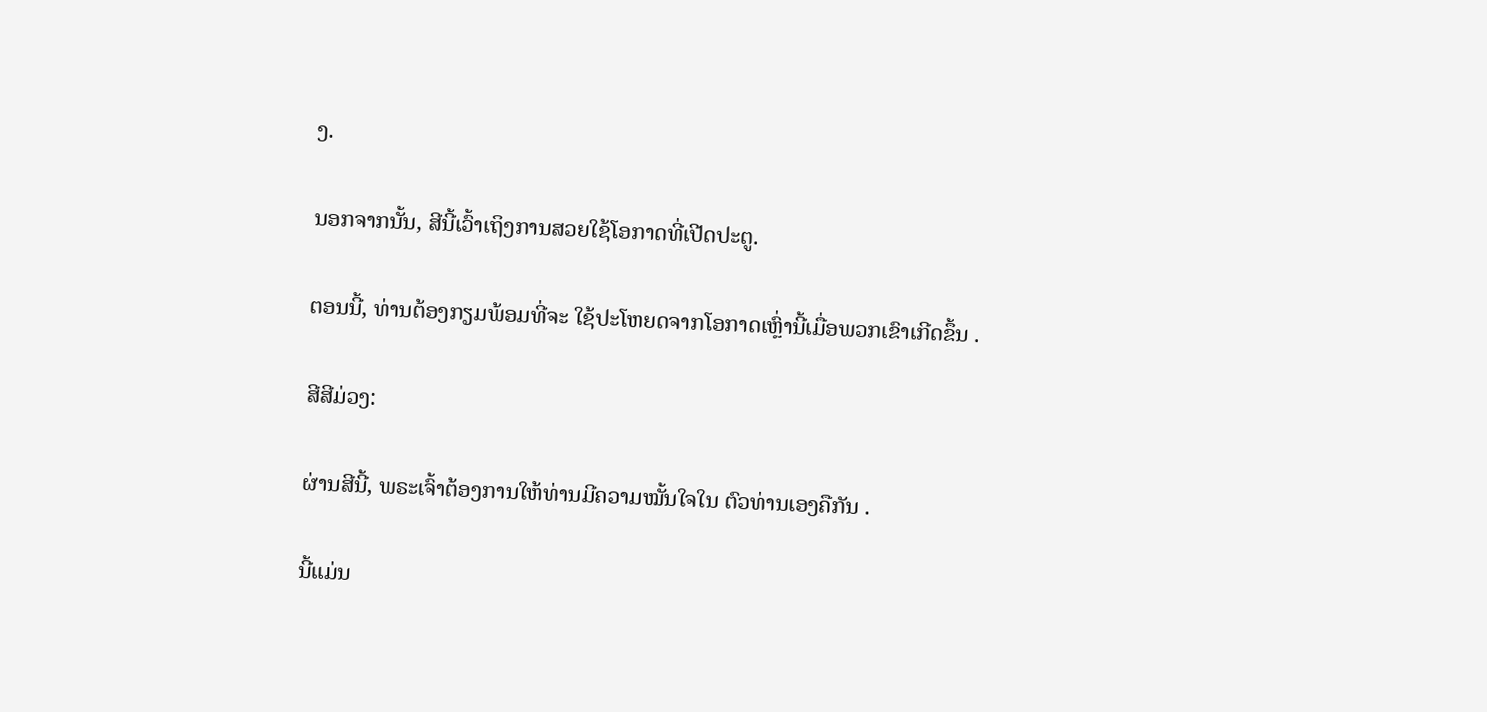ງ.

ນອກຈາກນັ້ນ, ສີນີ້ເວົ້າເຖິງການສວຍໃຊ້ໂອກາດທີ່ເປີດປະຕູ.

ຕອນນີ້, ທ່ານຕ້ອງກຽມພ້ອມທີ່ຈະ ໃຊ້ປະໂຫຍດຈາກໂອກາດເຫຼົ່ານີ້ເມື່ອພວກເຂົາເກີດຂຶ້ນ .

ສີສີມ່ວງ:

ຜ່ານສີນີ້, ພຣະເຈົ້າຕ້ອງການໃຫ້ທ່ານມີຄວາມໝັ້ນໃຈໃນ ຕົວທ່ານເອງຄືກັນ .

ນີ້ແມ່ນ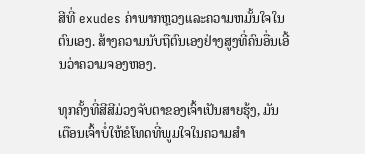ສີທີ່ exudes ຄ່າພາກຫຼວງແລະຄວາມຫມັ້ນໃຈໃນຕົນເອງ. ສ້າງຄວາມນັບຖືຕົນເອງຢ່າງສູງທີ່ຄົນອື່ນເອີ້ນວ່າຄວາມຈອງຫອງ.

ທຸກຄັ້ງທີ່ສີສີມ່ວງຈັບຕາຂອງເຈົ້າເປັນສາຍຮຸ້ງ, ມັນ ເຕືອນເຈົ້າບໍ່ໃຫ້ຂໍໂທດທີ່ພູມໃຈໃນຄວາມສຳ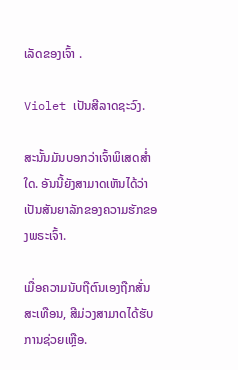ເລັດຂອງເຈົ້າ .

Violet ເປັນສີລາດຊະວົງ.

ສະນັ້ນມັນບອກວ່າເຈົ້າພິເສດສ່ຳໃດ. ອັນນີ້ຍັງສາມາດເຫັນໄດ້ວ່າເປັນສັນຍາລັກຂອງຄວາມຮັກຂອງພຣະເຈົ້າ.

ເມື່ອຄວາມນັບຖືຕົນເອງຖືກສັ່ນສະເທືອນ, ສີມ່ວງສາມາດໄດ້ຮັບການຊ່ວຍເຫຼືອ.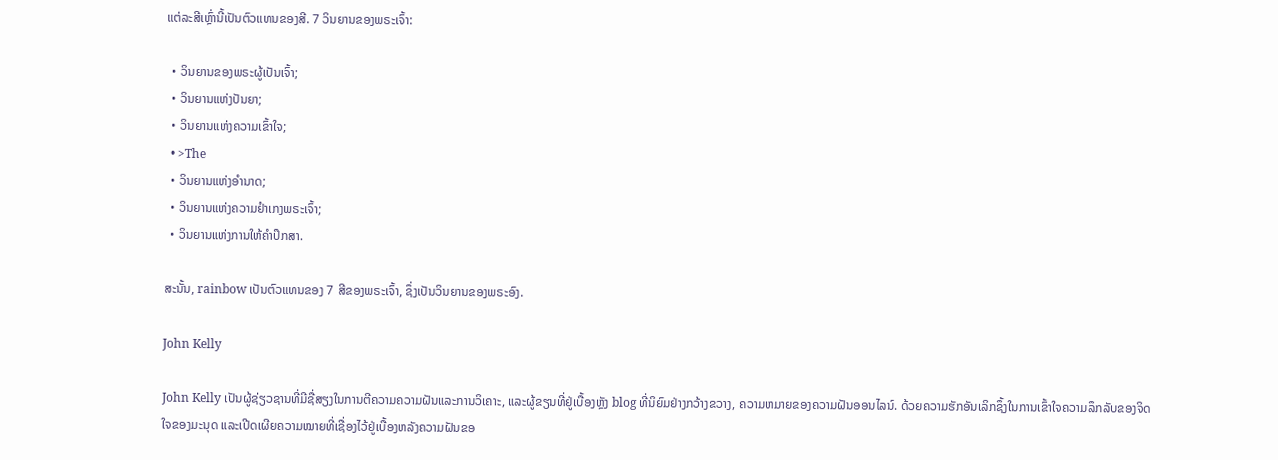ແຕ່ລະສີເຫຼົ່ານີ້ເປັນຕົວແທນຂອງສີ. 7 ວິນຍານຂອງພຣະເຈົ້າ:

  • ວິນຍານຂອງພຣະຜູ້ເປັນເຈົ້າ;
  • ວິນຍານແຫ່ງປັນຍາ;
  • ວິນຍານແຫ່ງຄວາມເຂົ້າໃຈ;
  • >The
  • ວິນຍານແຫ່ງອຳນາດ;
  • ວິນຍານແຫ່ງຄວາມຢຳເກງພຣະເຈົ້າ;
  • ວິນຍານແຫ່ງການໃຫ້ຄຳປຶກສາ.

ສະນັ້ນ, rainbow ເປັນຕົວແທນຂອງ 7 ສີຂອງພຣະເຈົ້າ, ຊຶ່ງເປັນວິນຍານຂອງພຣະອົງ.

John Kelly

John Kelly ເປັນຜູ້ຊ່ຽວຊານທີ່ມີຊື່ສຽງໃນການຕີຄວາມຄວາມຝັນແລະການວິເຄາະ, ແລະຜູ້ຂຽນທີ່ຢູ່ເບື້ອງຫຼັງ blog ທີ່ນິຍົມຢ່າງກວ້າງຂວາງ, ຄວາມຫມາຍຂອງຄວາມຝັນອອນໄລນ໌. ດ້ວຍຄວາມຮັກອັນເລິກຊຶ້ງໃນການເຂົ້າໃຈຄວາມລຶກລັບຂອງຈິດໃຈຂອງມະນຸດ ແລະເປີດເຜີຍຄວາມໝາຍທີ່ເຊື່ອງໄວ້ຢູ່ເບື້ອງຫລັງຄວາມຝັນຂອ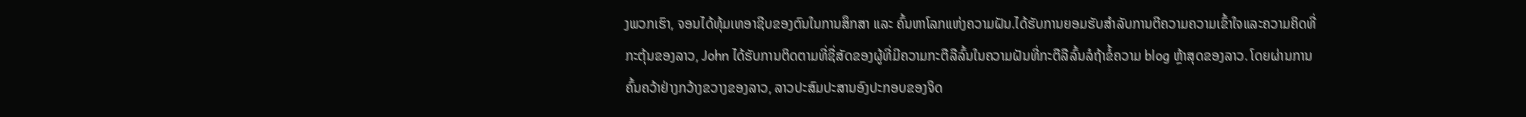ງພວກເຮົາ, ຈອນໄດ້ທຸ້ມເທອາຊີບຂອງຕົນໃນການສຶກສາ ແລະ ຄົ້ນຫາໂລກແຫ່ງຄວາມຝັນ.ໄດ້ຮັບການຍອມຮັບສໍາລັບການຕີຄວາມຄວາມເຂົ້າໃຈແລະຄວາມຄິດທີ່ກະຕຸ້ນຂອງລາວ, John ໄດ້ຮັບການຕິດຕາມທີ່ຊື່ສັດຂອງຜູ້ທີ່ມີຄວາມກະຕືລືລົ້ນໃນຄວາມຝັນທີ່ກະຕືລືລົ້ນລໍຖ້າຂໍ້ຄວາມ blog ຫຼ້າສຸດຂອງລາວ. ໂດຍຜ່ານການຄົ້ນຄວ້າຢ່າງກວ້າງຂວາງຂອງລາວ, ລາວປະສົມປະສານອົງປະກອບຂອງຈິດ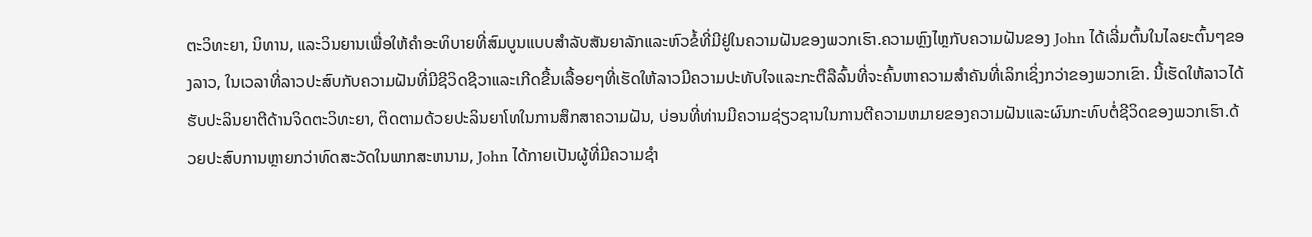ຕະວິທະຍາ, ນິທານ, ແລະວິນຍານເພື່ອໃຫ້ຄໍາອະທິບາຍທີ່ສົມບູນແບບສໍາລັບສັນຍາລັກແລະຫົວຂໍ້ທີ່ມີຢູ່ໃນຄວາມຝັນຂອງພວກເຮົາ.ຄວາມຫຼົງໄຫຼກັບຄວາມຝັນຂອງ John ໄດ້ເລີ່ມຕົ້ນໃນໄລຍະຕົ້ນໆຂອງລາວ, ໃນເວລາທີ່ລາວປະສົບກັບຄວາມຝັນທີ່ມີຊີວິດຊີວາແລະເກີດຂື້ນເລື້ອຍໆທີ່ເຮັດໃຫ້ລາວມີຄວາມປະທັບໃຈແລະກະຕືລືລົ້ນທີ່ຈະຄົ້ນຫາຄວາມສໍາຄັນທີ່ເລິກເຊິ່ງກວ່າຂອງພວກເຂົາ. ນີ້ເຮັດໃຫ້ລາວໄດ້ຮັບປະລິນຍາຕີດ້ານຈິດຕະວິທະຍາ, ຕິດຕາມດ້ວຍປະລິນຍາໂທໃນການສຶກສາຄວາມຝັນ, ບ່ອນທີ່ທ່ານມີຄວາມຊ່ຽວຊານໃນການຕີຄວາມຫມາຍຂອງຄວາມຝັນແລະຜົນກະທົບຕໍ່ຊີວິດຂອງພວກເຮົາ.ດ້ວຍປະສົບການຫຼາຍກວ່າທົດສະວັດໃນພາກສະຫນາມ, John ໄດ້ກາຍເປັນຜູ້ທີ່ມີຄວາມຊໍາ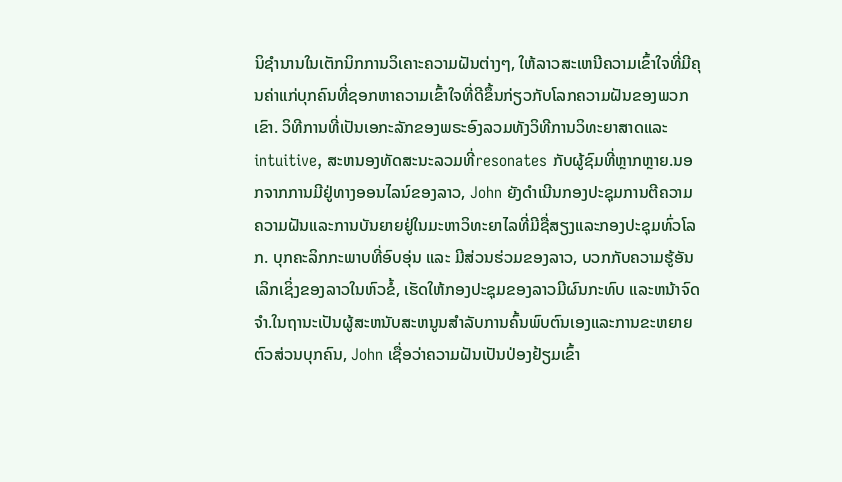ນິຊໍານານໃນເຕັກນິກການວິເຄາະຄວາມຝັນຕ່າງໆ, ໃຫ້ລາວສະເຫນີຄວາມເຂົ້າໃຈທີ່ມີຄຸນຄ່າແກ່ບຸກຄົນທີ່ຊອກຫາຄວາມເຂົ້າໃຈທີ່ດີຂຶ້ນກ່ຽວກັບໂລກຄວາມຝັນຂອງພວກເຂົາ. ວິທີການທີ່ເປັນເອກະລັກຂອງພຣະອົງລວມທັງວິທີການວິທະຍາສາດແລະ intuitive, ສະຫນອງທັດສະນະລວມທີ່resonates ກັບຜູ້ຊົມທີ່ຫຼາກຫຼາຍ.ນອກຈາກການມີຢູ່ທາງອອນໄລນ໌ຂອງລາວ, John ຍັງດໍາເນີນກອງປະຊຸມການຕີຄວາມຄວາມຝັນແລະການບັນຍາຍຢູ່ໃນມະຫາວິທະຍາໄລທີ່ມີຊື່ສຽງແລະກອງປະຊຸມທົ່ວໂລກ. ບຸກຄະລິກກະພາບທີ່ອົບອຸ່ນ ແລະ ມີສ່ວນຮ່ວມຂອງລາວ, ບວກກັບຄວາມຮູ້ອັນເລິກເຊິ່ງຂອງລາວໃນຫົວຂໍ້, ເຮັດໃຫ້ກອງປະຊຸມຂອງລາວມີຜົນກະທົບ ແລະຫນ້າຈົດຈໍາ.ໃນຖານະເປັນຜູ້ສະຫນັບສະຫນູນສໍາລັບການຄົ້ນພົບຕົນເອງແລະການຂະຫຍາຍຕົວສ່ວນບຸກຄົນ, John ເຊື່ອວ່າຄວາມຝັນເປັນປ່ອງຢ້ຽມເຂົ້າ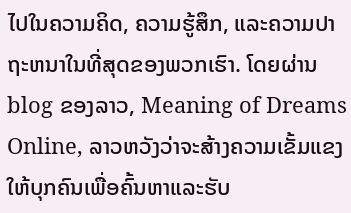ໄປໃນຄວາມຄິດ, ຄວາມຮູ້ສຶກ, ແລະຄວາມປາຖະຫນາໃນທີ່ສຸດຂອງພວກເຮົາ. ໂດຍຜ່ານ blog ຂອງລາວ, Meaning of Dreams Online, ລາວຫວັງວ່າຈະສ້າງຄວາມເຂັ້ມແຂງໃຫ້ບຸກຄົນເພື່ອຄົ້ນຫາແລະຮັບ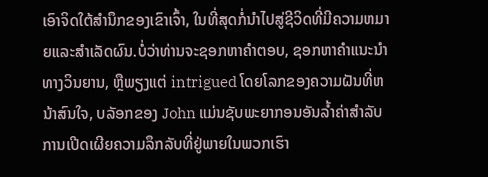ເອົາຈິດໃຕ້ສໍານຶກຂອງເຂົາເຈົ້າ, ໃນທີ່ສຸດກໍ່ນໍາໄປສູ່ຊີວິດທີ່ມີຄວາມຫມາຍແລະສໍາເລັດຜົນ.ບໍ່ວ່າທ່ານຈະຊອກຫາຄໍາຕອບ, ຊອກຫາຄໍາແນະນໍາທາງວິນຍານ, ຫຼືພຽງແຕ່ intrigued ໂດຍໂລກຂອງຄວາມຝັນທີ່ຫນ້າສົນໃຈ, ບລັອກຂອງ John ແມ່ນຊັບພະຍາກອນອັນລ້ຳຄ່າສໍາລັບການເປີດເຜີຍຄວາມລຶກລັບທີ່ຢູ່ພາຍໃນພວກເຮົາ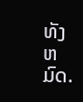ທັງຫມົດ.